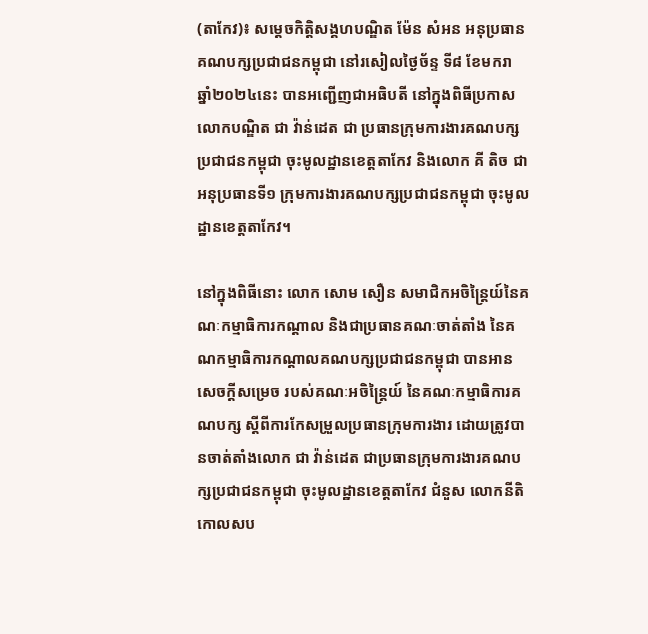(តាកែវ)៖ សម្តេចកិត្តិសង្គហបណ្ឌិត ម៉ែន សំអន អនុប្រធានគណបក្សប្រជាជនកម្ពុជា នៅរសៀលថ្ងៃច័ន្ទ ទី៨ ខែមករា ឆ្នាំ២០២៤នេះ បានអញ្ជើញជាអធិបតី នៅក្នុងពិធីប្រកាស លោកបណ្ឌិត ជា វ៉ាន់ដេត ជា ប្រធានក្រុមការងារគណបក្សប្រជាជនកម្ពុជា ចុះមូលដ្ឋានខេត្តតាកែវ និងលោក គី តិច ជា អនុប្រធានទី១ ក្រុមការងារគណបក្សប្រជាជនកម្ពុជា ចុះមូលដ្ឋានខេត្តតាកែវ។

នៅក្នុងពិធីនោះ លោក សោម សឿន សមាជិកអចិន្ត្រៃយ៍នៃគណៈកម្មាធិការកណ្តាល និងជាប្រធានគណៈចាត់តាំង នៃគណកម្មាធិការកណ្តាលគណបក្សប្រជាជនកម្ពុជា បានអានសេចក្ដីសម្រេច របស់គណៈអចិន្ត្រៃយ៍ នៃគណៈកម្មាធិការគណបក្ស ស្ដីពីការកែសម្រួលប្រធានក្រុមការងារ ដោយត្រូវបានចាត់តាំងលោក ជា វ៉ាន់ដេត ជាប្រធានក្រុមការងារគណបក្សប្រជាជនកម្ពុជា ចុះមូលដ្ឋានខេត្តតាកែវ ជំនួស លោកនីតិកោលសប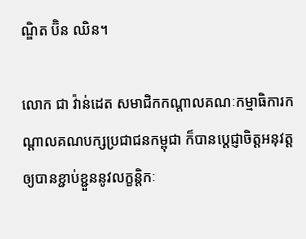ណ្ឌិត ប៊ិន ឈិន។

លោក ជា វ៉ាន់ដេត សមាជិកកណ្តាលគណៈកម្មាធិការកណ្តាលគណបក្សប្រជាជនកម្ពុជា ក៏បានប្តេជ្ញាចិត្តអនុវត្ត ឲ្យបានខ្ជាប់ខ្ជួននូវលក្ខន្តិកៈ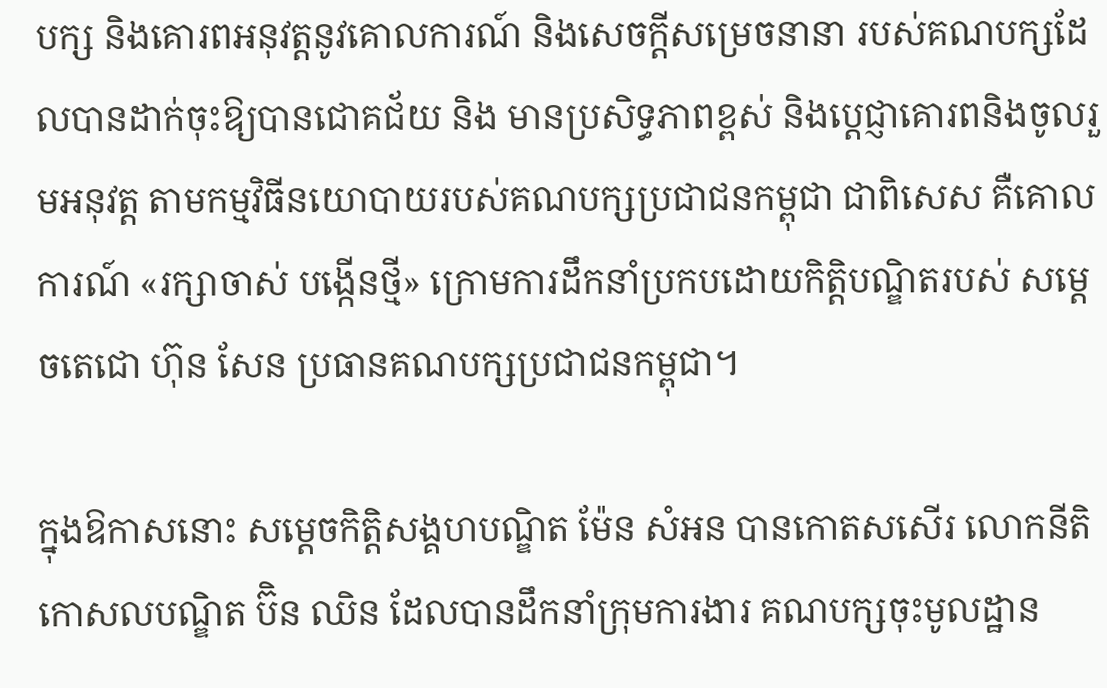បក្ស និងគោរពអនុវត្តនូវគោលការណ៍ និងសេចក្តីសម្រេចនានា របស់គណបក្សដែលបានដាក់ចុះឱ្យបានជោគជ័យ និង មានប្រសិទ្ធភាពខ្ពស់ និងប្តេជ្ញាគោរពនិងចូលរួមអនុវត្ត តាមកម្មវិធីនយោបាយរបស់គណបក្សប្រជាជនកម្ពុជា ជាពិសេស គឺគោលការណ៍ «រក្សាចាស់ បង្កើនថ្មី» ក្រោមការដឹកនាំប្រកបដោយកិត្តិបណ្ឌិតរបស់ សម្តេចតេជោ ហ៊ុន សែន ប្រធានគណបក្សប្រជាជនកម្ពុជា។

ក្នុងឱកាសនោះ សម្តេចកិត្តិសង្គហបណ្ឌិត ម៉ែន សំអន បានកោតសសើរ លោកនីតិកោសលបណ្ឌិត ប៊ិន ឈិន ដែលបានដឹកនាំក្រុមការងារ គណបក្សចុះមូលដ្ឋាន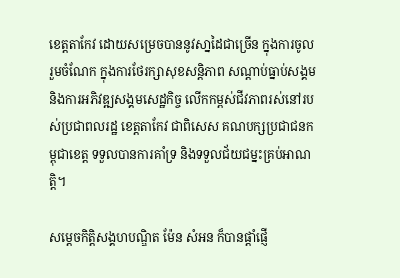ខេត្តតាកែវ ដោយសម្រេចបាននូវសា្នដៃជាច្រើន ក្នុងការចូលរួមចំណែក ក្នុងការថែរក្សាសុខសន្តិភាព សណ្តាប់ធ្នាប់សង្គម និងការអភិវឌ្ឍសង្គមសេដ្ឋកិច្ច លើកកម្ពស់ជីវភាពរស់នៅរបស់ប្រជាពលរដ្ឋ ខេត្តតាកែវ ជាពិសេស គណបក្សប្រជាជនកម្ពុជាខេត្ត ទទួលបានការគាំទ្រ និងទទួលជ័យជម្នះគ្រប់អាណត្តិ។

សម្តេចកិត្តិសង្គហបណ្ឌិត ម៉ែន សំអន ក៏បានផ្ដាំផ្ញើ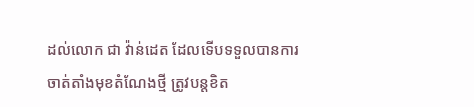ដល់លោក ជា វ៉ាន់ដេត ដែលទើបទទួលបានការចាត់តាំងមុខតំណែងថ្មី ត្រូវបន្តខិត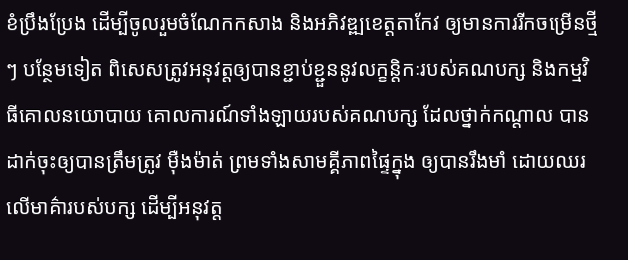ខំប្រឹងប្រែង ដើម្បីចូលរួមចំណែកកសាង និងអភិវឌ្ឍខេត្តតាកែវ ឲ្យមានការរីកចម្រើនថ្មីៗ បន្ថែមទៀត ពិសេសត្រូវអនុវត្តឲ្យបានខ្ជាប់ខ្ជួននូវលក្ខន្តិកៈរបស់គណបក្ស និងកម្មវិធីគោលនយោបាយ គោលការណ៍ទាំងឡាយរបស់គណបក្ស ដែលថ្នាក់កណ្ដាល បានដាក់ចុះឲ្យបានត្រឹមត្រូវ ម៉ឺងម៉ាត់ ព្រមទាំងសាមគ្គីភាពផ្ទៃក្នុង ឲ្យបានរឹងមាំ ដោយឈរលើមាគ៌ារបស់បក្ស ដើម្បីអនុវត្ត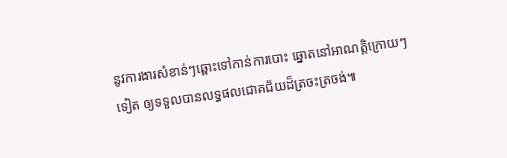នូវការងារសំខាន់ៗឆ្ពោះទៅកាន់ការបោះ ឆ្នោតនៅអាណត្តិក្រោយៗទៀត ឲ្យទទួលបានលទ្ធផលជោគជ័យដ៏ត្រចះត្រចង់៕